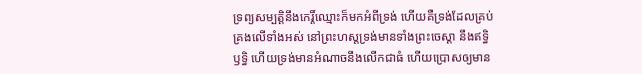ទ្រព្យសម្បត្តិនឹងកេរ្តិ៍ឈ្មោះក៏មកអំពីទ្រង់ ហើយគឺទ្រង់ដែលគ្រប់គ្រងលើទាំងអស់ នៅព្រះហស្តទ្រង់មានទាំងព្រះចេស្តា នឹងឥទ្ធិឫទ្ធិ ហើយទ្រង់មានអំណាចនឹងលើកជាធំ ហើយប្រោសឲ្យមាន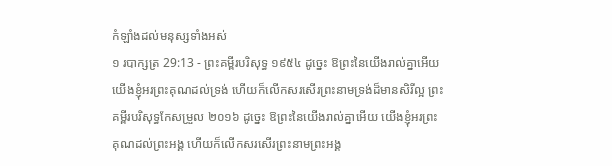កំឡាំងដល់មនុស្សទាំងអស់
១ របាក្សត្រ 29:13 - ព្រះគម្ពីរបរិសុទ្ធ ១៩៥៤ ដូច្នេះ ឱព្រះនៃយើងរាល់គ្នាអើយ យើងខ្ញុំអរព្រះគុណដល់ទ្រង់ ហើយក៏លើកសរសើរព្រះនាមទ្រង់ដ៏មានសិរីល្អ ព្រះគម្ពីរបរិសុទ្ធកែសម្រួល ២០១៦ ដូច្នេះ ឱព្រះនៃយើងរាល់គ្នាអើយ យើងខ្ញុំអរព្រះគុណដល់ព្រះអង្គ ហើយក៏លើកសរសើរព្រះនាមព្រះអង្គ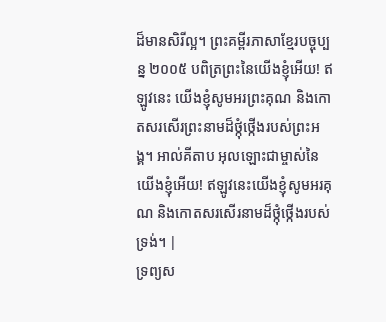ដ៏មានសិរីល្អ។ ព្រះគម្ពីរភាសាខ្មែរបច្ចុប្បន្ន ២០០៥ បពិត្រព្រះនៃយើងខ្ញុំអើយ! ឥឡូវនេះ យើងខ្ញុំសូមអរព្រះគុណ និងកោតសរសើរព្រះនាមដ៏ថ្កុំថ្កើងរបស់ព្រះអង្គ។ អាល់គីតាប អុលឡោះជាម្ចាស់នៃយើងខ្ញុំអើយ! ឥឡូវនេះយើងខ្ញុំសូមអរគុណ និងកោតសរសើរនាមដ៏ថ្កុំថ្កើងរបស់ទ្រង់។ |
ទ្រព្យស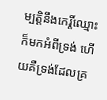ម្បត្តិនឹងកេរ្តិ៍ឈ្មោះក៏មកអំពីទ្រង់ ហើយគឺទ្រង់ដែលគ្រ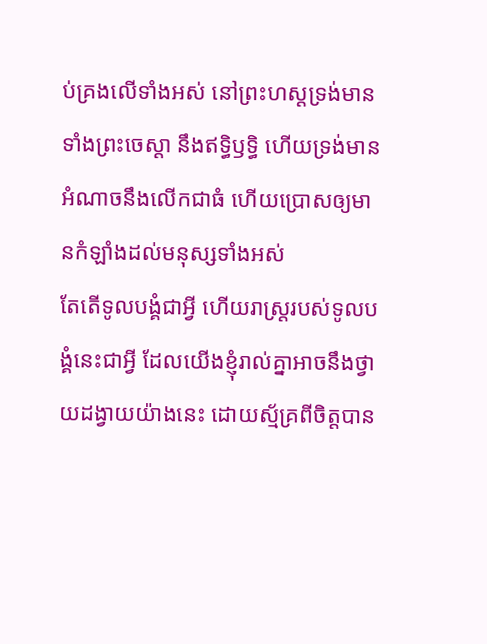ប់គ្រងលើទាំងអស់ នៅព្រះហស្តទ្រង់មានទាំងព្រះចេស្តា នឹងឥទ្ធិឫទ្ធិ ហើយទ្រង់មានអំណាចនឹងលើកជាធំ ហើយប្រោសឲ្យមានកំឡាំងដល់មនុស្សទាំងអស់
តែតើទូលបង្គំជាអ្វី ហើយរាស្ត្ររបស់ទូលបង្គំនេះជាអ្វី ដែលយើងខ្ញុំរាល់គ្នាអាចនឹងថ្វាយដង្វាយយ៉ាងនេះ ដោយស្ម័គ្រពីចិត្តបាន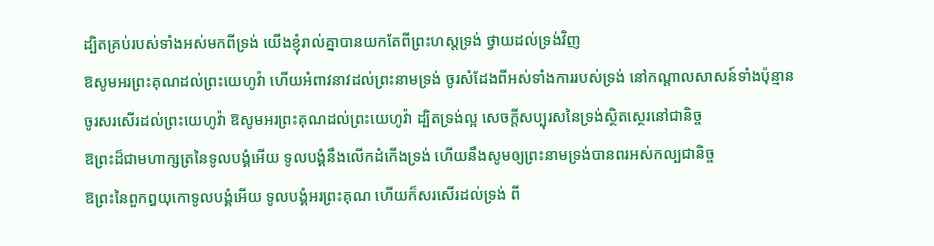ដ្បិតគ្រប់របស់ទាំងអស់មកពីទ្រង់ យើងខ្ញុំរាល់គ្នាបានយកតែពីព្រះហស្តទ្រង់ ថ្វាយដល់ទ្រង់វិញ
ឱសូមអរព្រះគុណដល់ព្រះយេហូវ៉ា ហើយអំពាវនាវដល់ព្រះនាមទ្រង់ ចូរសំដែងពីអស់ទាំងការរបស់ទ្រង់ នៅកណ្តាលសាសន៍ទាំងប៉ុន្មាន
ចូរសរសើរដល់ព្រះយេហូវ៉ា ឱសូមអរព្រះគុណដល់ព្រះយេហូវ៉ា ដ្បិតទ្រង់ល្អ សេចក្ដីសប្បុរសនៃទ្រង់ស្ថិតស្ថេរនៅជានិច្ច
ឱព្រះដ៏ជាមហាក្សត្រនៃទូលបង្គំអើយ ទូលបង្គំនឹងលើកដំកើងទ្រង់ ហើយនឹងសូមឲ្យព្រះនាមទ្រង់បានពរអស់កល្បជានិច្ច
ឱព្រះនៃពួកឰយុកោទូលបង្គំអើយ ទូលបង្គំអរព្រះគុណ ហើយក៏សរសើរដល់ទ្រង់ ពី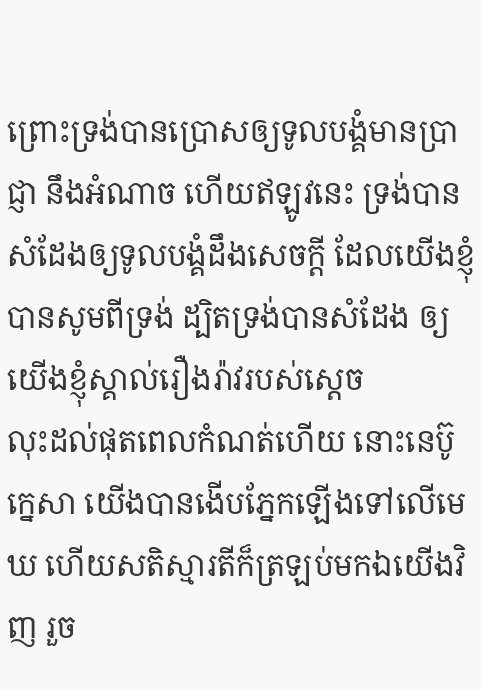ព្រោះទ្រង់បានប្រោសឲ្យទូលបង្គំមានប្រាជ្ញា នឹងអំណាច ហើយឥឡូវនេះ ទ្រង់បានសំដែងឲ្យទូលបង្គំដឹងសេចក្ដី ដែលយើងខ្ញុំបានសូមពីទ្រង់ ដ្បិតទ្រង់បានសំដែង ឲ្យយើងខ្ញុំស្គាល់រឿងរ៉ាវរបស់ស្តេច
លុះដល់ផុតពេលកំណត់ហើយ នោះនេប៊ូក្នេសា យើងបានងើបភ្នែកឡើងទៅលើមេឃ ហើយសតិស្មារតីក៏ត្រឡប់មកឯយើងវិញ រួច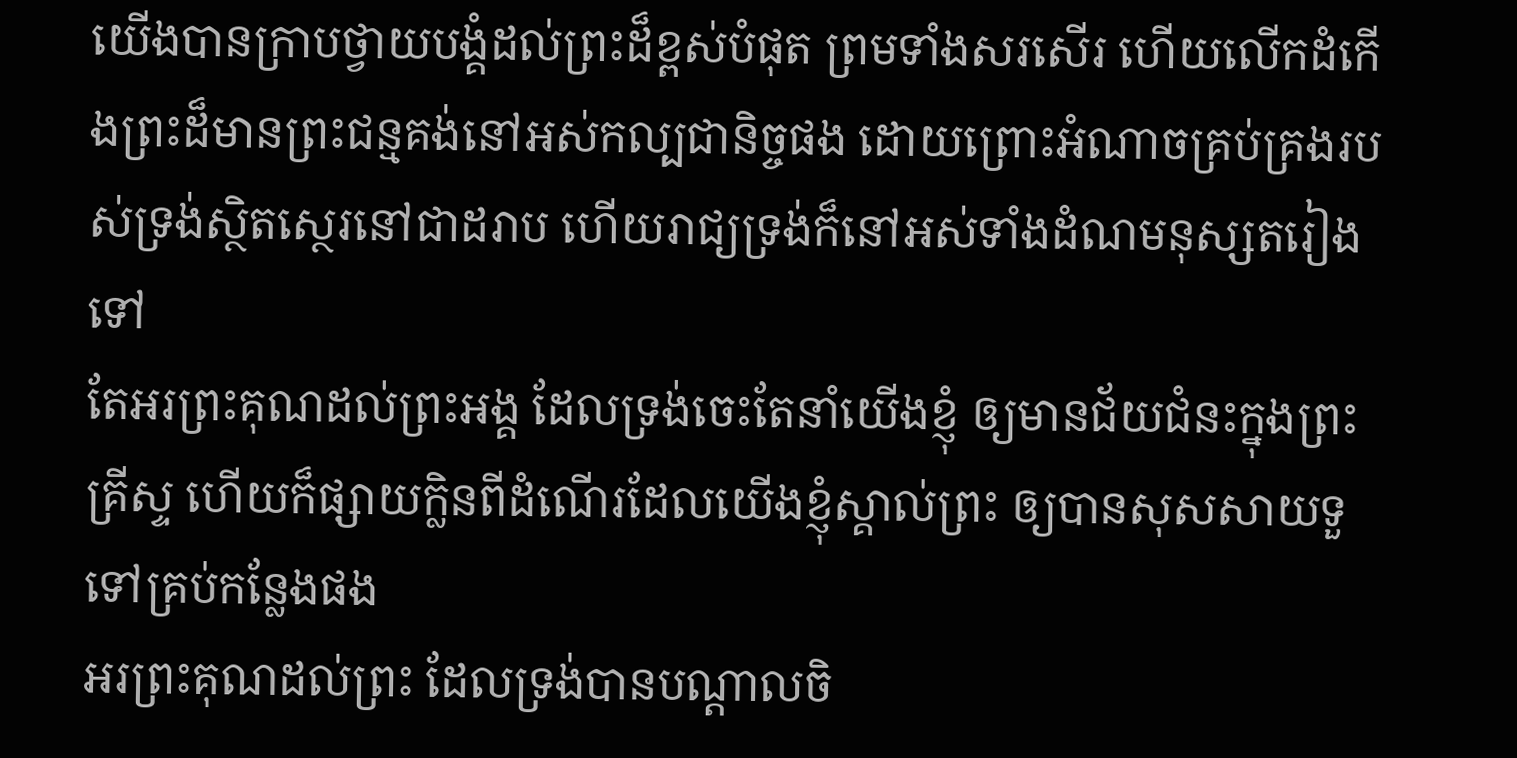យើងបានក្រាបថ្វាយបង្គំដល់ព្រះដ៏ខ្ពស់បំផុត ព្រមទាំងសរសើរ ហើយលើកដំកើងព្រះដ៏មានព្រះជន្មគង់នៅអស់កល្បជានិច្ចផង ដោយព្រោះអំណាចគ្រប់គ្រងរបស់ទ្រង់ស្ថិតស្ថេរនៅជាដរាប ហើយរាជ្យទ្រង់ក៏នៅអស់ទាំងដំណមនុស្សតរៀងទៅ
តែអរព្រះគុណដល់ព្រះអង្គ ដែលទ្រង់ចេះតែនាំយើងខ្ញុំ ឲ្យមានជ័យជំនះក្នុងព្រះគ្រីស្ទ ហើយក៏ផ្សាយក្លិនពីដំណើរដែលយើងខ្ញុំស្គាល់ព្រះ ឲ្យបានសុសសាយទួទៅគ្រប់កន្លែងផង
អរព្រះគុណដល់ព្រះ ដែលទ្រង់បានបណ្តាលចិ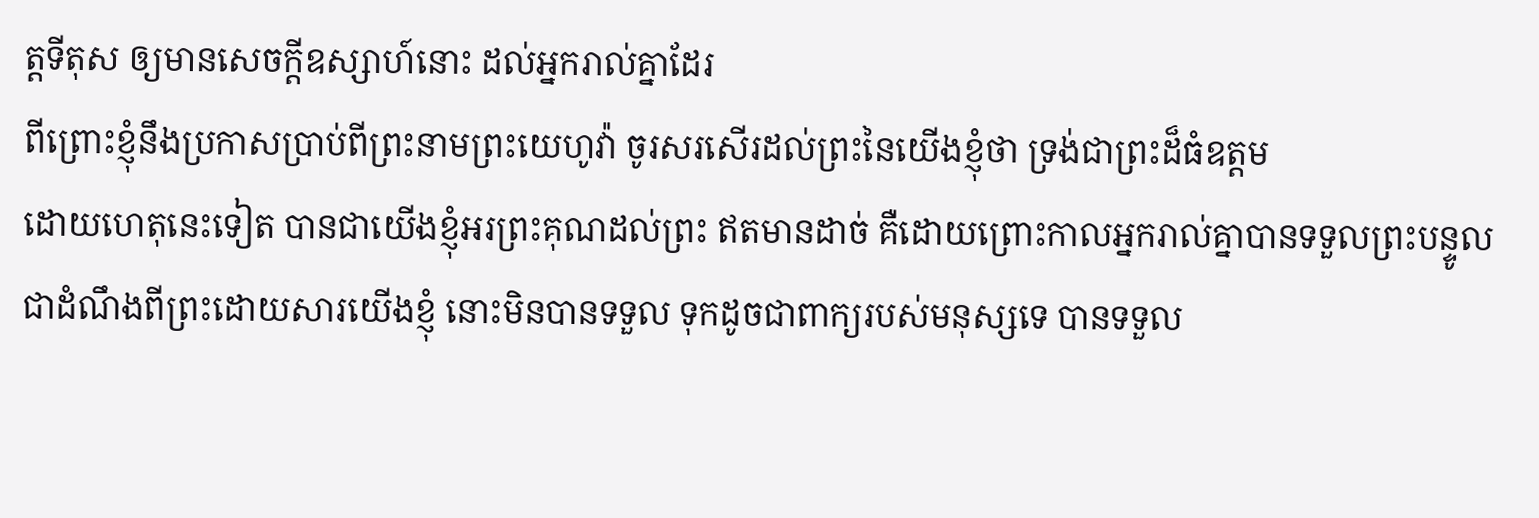ត្តទីតុស ឲ្យមានសេចក្ដីឧស្សាហ៍នោះ ដល់អ្នករាល់គ្នាដែរ
ពីព្រោះខ្ញុំនឹងប្រកាសប្រាប់ពីព្រះនាមព្រះយេហូវ៉ា ចូរសរសើរដល់ព្រះនៃយើងខ្ញុំថា ទ្រង់ជាព្រះដ៏ធំឧត្តម
ដោយហេតុនេះទៀត បានជាយើងខ្ញុំអរព្រះគុណដល់ព្រះ ឥតមានដាច់ គឺដោយព្រោះកាលអ្នករាល់គ្នាបានទទួលព្រះបន្ទូល ជាដំណឹងពីព្រះដោយសារយើងខ្ញុំ នោះមិនបានទទួល ទុកដូចជាពាក្យរបស់មនុស្សទេ បានទទួល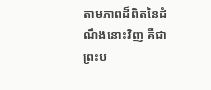តាមភាពដ៏ពិតនៃដំណឹងនោះវិញ គឺជាព្រះប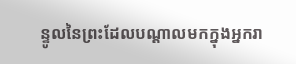ន្ទូលនៃព្រះដែលបណ្តាលមកក្នុងអ្នករា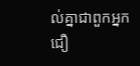ល់គ្នាជាពួកអ្នកជឿ